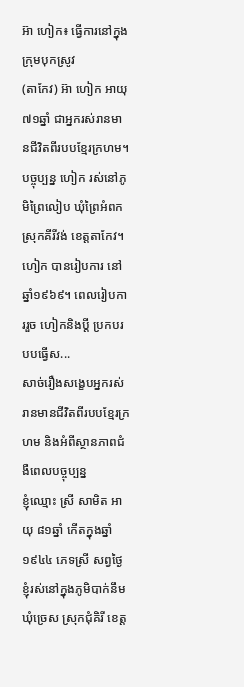អ៊ា ហៀក៖ ធ្វើការនៅក្នុងក្រុមបុកស្រូវ
(តាកែវ) អ៊ា ហៀក អាយុ៧១ឆ្នាំ ជាអ្នករស់រានមានជីវិតពីរបបខ្មែរក្រហម។ បច្ចុប្បន្ន ហៀក រស់នៅភូមិព្រៃលៀប ឃុំព្រៃអំពក ស្រុកគីរីវង់ ខេត្តតាកែវ។ ហៀក បានរៀបការ នៅឆ្នាំ១៩៦៩។ ពេលរៀបការរួច ហៀកនិងប្តី ប្រកបរបបធ្វើស...
សាច់រឿងសង្ខេបអ្នករស់រានមានជីវិតពីរបបខ្មែរក្រហម និងអំពីស្ថានភាពជំងឺពេលបច្ចុប្បន្ន
ខ្ញុំឈ្មោះ ស្រី សាមិត អាយុ ៨១ឆ្នាំ កើតក្នុងឆ្នាំ ១៩៤៤ ភេទស្រី សព្វថ្ងៃខ្ញុំរស់នៅក្នុងភូមិបាក់នឹម ឃុំច្រេស ស្រុកជុំគិរី ខេត្ត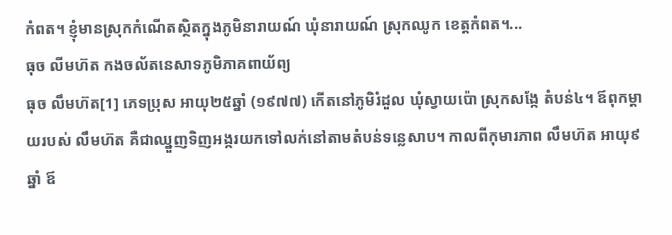កំពត។ ខ្ញុំមានស្រុកកំណើតស្ថិតក្នុងភូមិនារាយណ៍ ឃុំនារាយណ៍ ស្រុកឈូក ខេត្តកំពត។...
ធុច លីមហ៊ត កងចល័តនេសាទភូមិភាគពាយ័ព្យ
ធុច លឹមហ៊ត[1] ភេទប្រុស អាយុ២៥ឆ្នាំ (១៩៧៧) កើតនៅភូមិរំដួល ឃុំស្វាយប៉ោ ស្រុកសង្កែ តំបន់៤។ ឪពុកម្តាយរបស់ លឹមហ៊ត គឺជាឈ្នួញទិញអង្ករយកទៅលក់នៅតាមតំបន់ទន្លេសាប។ កាលពីកុមារភាព លឹមហ៊ត អាយុ៩ឆ្នាំ ឪ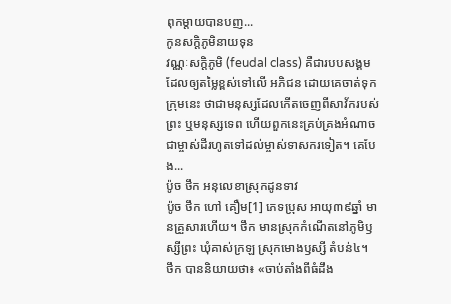ពុកម្តាយបានបញ...
កូនសក្ដិភូមិនាយទុន
វណ្ណៈសក្តិភូមិ (feudal class) គឺជារបបសង្គមដែលឲ្យតម្លៃខ្ពស់ទៅលើ អភិជន ដោយគេចាត់ទុកក្រុមនេះ ថាជាមនុស្សដែលកើតចេញពីសាវ័ករបស់ព្រះ ឬមនុស្សទេព ហើយពួកនេះគ្រប់គ្រងអំណាចជាម្ចាស់ដីរហូតទៅដល់ម្ចាស់ទាសករទៀត។ គេបែង...
ប៉ូច ថឹក អនុលេខាស្រុកដូនទាវ
ប៉ូច ថឹក ហៅ គឿម[1] ភេទប្រុស អាយុ៣៩ឆ្នាំ មានគ្រួសារហើយ។ ថឹក មានស្រុកកំណើតនៅភូមិឫស្សីព្រះ ឃុំគាស់ក្រឡ ស្រុកមោងឫស្សី តំបន់៤។
ថឹក បាននិយាយថា៖ «ចាប់តាំងពីធំដឹង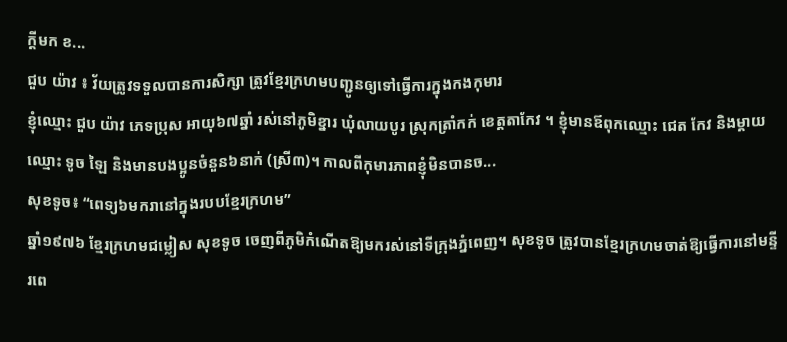ក្ដីមក ខ...
ជួប យ៉ាវ ៖ វ័យត្រូវទទួលបានការសិក្សា ត្រូវខ្មែរក្រហមបញ្ជូនឲ្យទៅធ្វើការក្នុងកងកុមារ
ខ្ញុំឈ្មោះ ជួប យ៉ាវ ភេទប្រុស អាយុ៦៧ឆ្នាំ រស់នៅភូមិខ្នារ ឃុំលាយបូរ ស្រុកត្រាំកក់ ខេត្តតាកែវ ។ ខ្ញុំមានឪពុកឈ្មោះ ជេត កែវ និងម្ដាយឈ្មោះ ទូច ឡៃ និងមានបងប្អូនចំនួន៦នាក់ (ស្រី៣)។ កាលពីកុមារភាពខ្ញុំមិនបានច...
សុខទូច៖ “ពេទ្យ៦មករានៅក្នុងរបបខ្មែរក្រហម”
ឆ្នាំ១៩៧៦ ខ្មែរក្រហមជម្លៀស សុខទូច ចេញពីភូមិកំណើតឱ្យមករស់នៅទីក្រុងភ្នំពេញ។ សុខទូច ត្រូវបានខ្មែរក្រហមចាត់ឱ្យធ្វើការនៅមន្ទីរពេ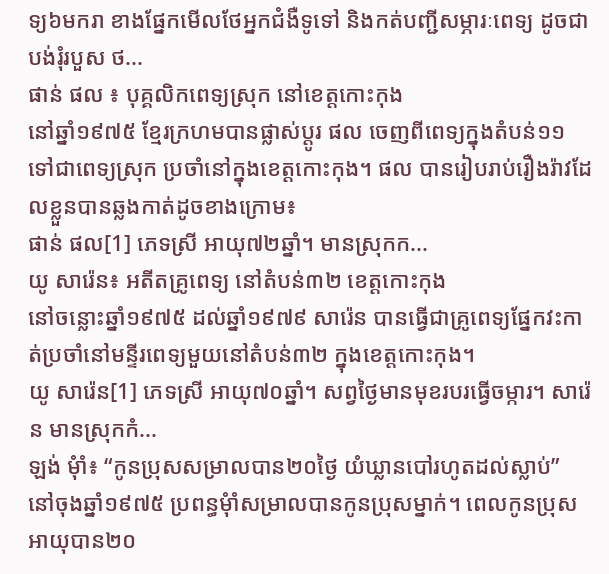ទ្យ៦មករា ខាងផ្នែកមើលថែអ្នកជំងឺទូទៅ និងកត់បញ្ជីសម្ភារៈពេទ្យ ដូចជា បង់រុំរបួស ថ...
ផាន់ ផល ៖ បុគ្គលិកពេទ្យស្រុក នៅខេត្តកោះកុង
នៅឆ្នាំ១៩៧៥ ខ្មែរក្រហមបានផ្លាស់ប្តូរ ផល ចេញពីពេទ្យក្នុងតំបន់១១ ទៅជាពេទ្យស្រុក ប្រចាំនៅក្នុងខេត្តកោះកុង។ ផល បានរៀបរាប់រឿងរ៉ាវដែលខ្លួនបានឆ្លងកាត់ដូចខាងក្រោម៖
ផាន់ ផល[1] ភេទស្រី អាយុ៧២ឆ្នាំ។ មានស្រុកក...
យូ សារ៉េន៖ អតីតគ្រូពេទ្យ នៅតំបន់៣២ ខេត្តកោះកុង
នៅចន្លោះឆ្នាំ១៩៧៥ ដល់ឆ្នាំ១៩៧៩ សារ៉េន បានធ្វើជាគ្រូពេទ្យផ្នែកវះកាត់ប្រចាំនៅមន្ទីរពេទ្យមួយនៅតំបន់៣២ ក្នុងខេត្តកោះកុង។
យូ សារ៉េន[1] ភេទស្រី អាយុ៧០ឆ្នាំ។ សព្វថ្ងៃមានមុខរបរធ្វើចម្ការ។ សារ៉េន មានស្រុកកំ...
ឡង់ មុំាំ៖ “កូនប្រុសសម្រាលបាន២០ថ្ងៃ យំឃ្លានបៅរហូតដល់ស្លាប់”
នៅចុងឆ្នាំ១៩៧៥ ប្រពន្ធមុំាំសម្រាលបានកូនប្រុសម្នាក់។ ពេលកូនប្រុសអាយុបាន២០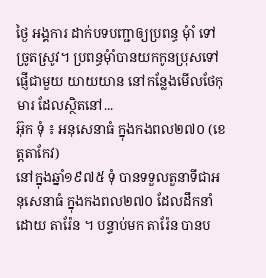ថ្ងៃ អង្គការ ដាក់បទបញ្ជាឲ្យប្រពន្ធ មុំាំ ទៅច្រូតស្រូវ។ ប្រពន្ធមុំាំបានយកកូនប្រុសទៅផ្ញើជាមួយ យាយយាន នៅកន្លែងមើលថែកុមារ ដែលស្ថិតនៅ...
អ៊ុក ទុំ ៖ អនុសេនាធំ ក្នុងកងពល២៧០ (ខេត្តតាកែវ)
នៅក្នុងឆ្នាំ១៩៧៥ ទុំ បានទទួលតួនាទីជាអនុសេនាធំ ក្នុងកងពល២៧០ ដែលដឹកនាំដោយ តារ៉ែន ។ បន្ទាប់មក តារ៉ែន បានប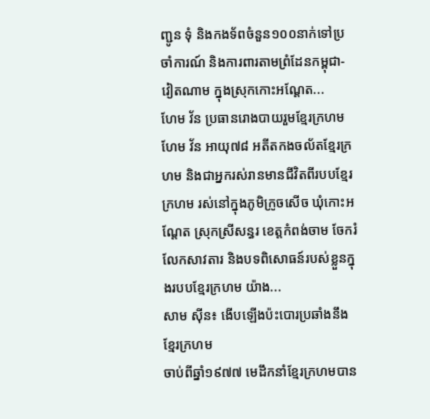ញ្ជូន ទុំ និងកងទ័ពចំនួន១០០នាក់ទៅប្រចាំការណ៍ និងការពារតាមព្រំដែនកម្ពុជា- វៀតណាម ក្នុងស្រុកកោះអណ្ដែត...
ហែម វ័ន ប្រធានរោងបាយរួមខ្មែរក្រហម
ហែម វ័ន អាយុ៧៨ អតីតកងចល័តខ្មែរក្រហម និងជាអ្នករស់រានមានជីវិតពីរបបខ្មែរក្រហម រស់នៅក្នុងភូមិក្រូចសើច ឃុំកោះអណ្ដែត ស្រុកស្រីសន្ធរ ខេត្តកំពង់ចាម ចែករំលែកសាវតារ និងបទពិសោធន៍របស់ខ្លួនក្នុងរបបខ្មែរក្រហម យ៉ាង...
សាម ស៊ីន៖ ងើបឡើងប៉ះបោរប្រឆាំងនឹងខ្មែរក្រហម
ចាប់ពីឆ្នាំ១៩៧៧ មេដឹកនាំខ្មែរក្រហមបាន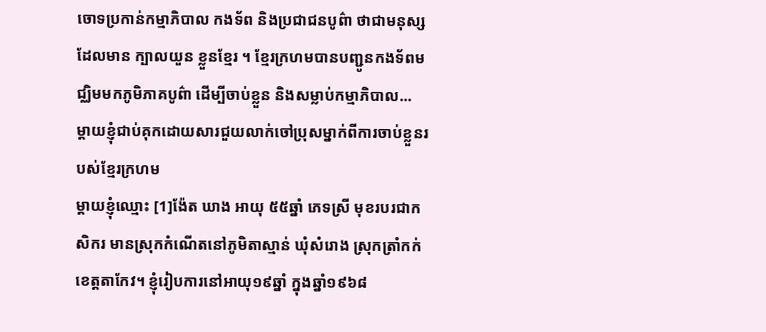ចោទប្រកាន់កម្មាភិបាល កងទ័ព និងប្រជាជនបូព៌ា ថាជាមនុស្សដែលមាន ក្បាលយួន ខ្លួនខ្មែរ ។ ខ្មែរក្រហមបានបញ្ជូនកងទ័ពមជ្ឈិមមកភូមិភាគបូព៌ា ដើម្បីចាប់ខ្លួន និងសម្លាប់កម្មាភិបាល...
ម្តាយខ្ញុំជាប់គុកដោយសារជួយលាក់ចៅប្រុសម្នាក់ពីការចាប់ខ្លួនរបស់ខ្មែរក្រហម
ម្តាយខ្ញុំឈ្មោះ [1]ង៉ែត ឃាង អាយុ ៥៥ឆ្នាំ ភេទស្រី មុខរបរជាកសិករ មានស្រុកកំណើតនៅភូមិតាស្មាន់ ឃុំសំរោង ស្រុកត្រាំកក់ ខេត្តតាកែវ។ ខ្ញុំរៀបការនៅអាយុ១៩ឆ្នាំ ក្នុងឆ្នាំ១៩៦៨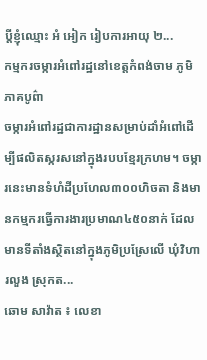ប្តីខ្ញុំឈ្មោះ អំ អៀក រៀបការអាយុ ២...
កម្មករចម្ការអំពៅរដ្ឋនៅខេត្តកំពង់ចាម ភូមិភាគបូព៌ា
ចម្ការអំពៅរដ្ឋជាការដ្ឋានសម្រាប់ដាំអំពៅដើម្បីផលិតស្ករសនៅក្នុងរបបខ្មែរក្រហម។ ចម្ការនេះមានទំហំដីប្រហែល៣០០ហិចតា និងមានកម្មករធ្វើការងារប្រមាណ៤៥០នាក់ ដែលមានទីតាំងស្ថិតនៅក្នុងភូមិប្រស្រែលើ ឃុំវិហារលួង ស្រុកត...
ឆោម សាវ៉ាត ៖ លេខា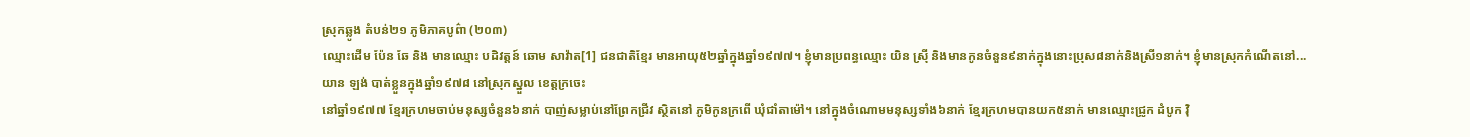ស្រុកឆ្លូង តំបន់២១ ភូមិភាគបូព៌ា (២០៣)
ឈ្មោះដើម ប៉ែន ឆែ និង មានឈ្មោះ បដិវត្តន៍ ឆោម សាវ៉ាត[1] ជនជាតិខ្មែរ មានអាយុ៥២ឆ្នាំក្នុងឆ្នាំ១៩៧៧។ ខ្ញុំមានប្រពន្ធឈ្មោះ យិន ស្រ៊ី និងមានកូនចំនួន៩នាក់ក្នុងនោះប្រុស៨នាក់និងស្រី១នាក់។ ខ្ញុំមានស្រុកកំណើតនៅ...
យាន ឡង់ បាត់ខ្លួនក្នុងឆ្នាំ១៩៧៨ នៅស្រុកស្នួល ខេត្តក្រចេះ
នៅឆ្នាំ១៩៧៧ ខ្មែរក្រហមចាប់មនុស្សចំនួន៦នាក់ បាញ់សម្លាប់នៅព្រែកជ្រីវ ស្ថិតនៅ ភូមិកូនក្រពើ ឃុំជាំតាម៉ៅ។ នៅក្នុងចំណោមមនុស្សទាំង៦នាក់ ខ្មែរក្រហមបានយក៥នាក់ មានឈ្មោះជ្រូក ដំបូក វ៉ិ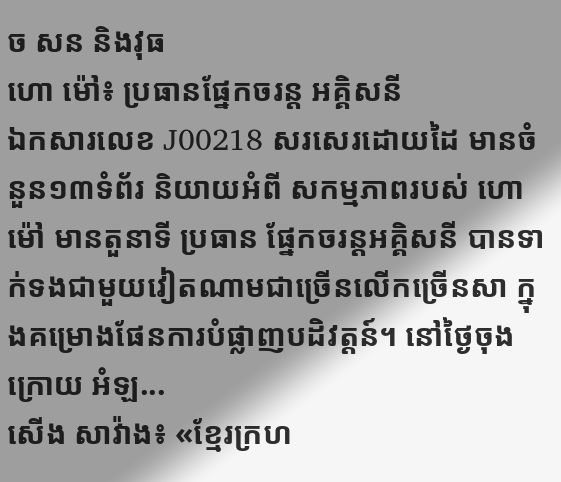ច សន និងវុធ
ហោ ម៉ៅ៖ ប្រធានផ្នែកចរន្ត អគ្គិសនី
ឯកសារលេខ J00218 សរសេរដោយដៃ មានចំនួន១៣ទំព័រ និយាយអំពី សកម្មភាពរបស់ ហោ ម៉ៅ មានតួនាទី ប្រធាន ផ្នែកចរន្តអគ្គិសនី បានទាក់ទងជាមួយវៀតណាមជាច្រើនលើកច្រើនសា ក្នុងគម្រោងផែនការបំផ្លាញបដិវត្តន៍។ នៅថ្ងៃចុងក្រោយ អំឡ...
សើង សាវ៉ាង៖ «ខ្មែរក្រហ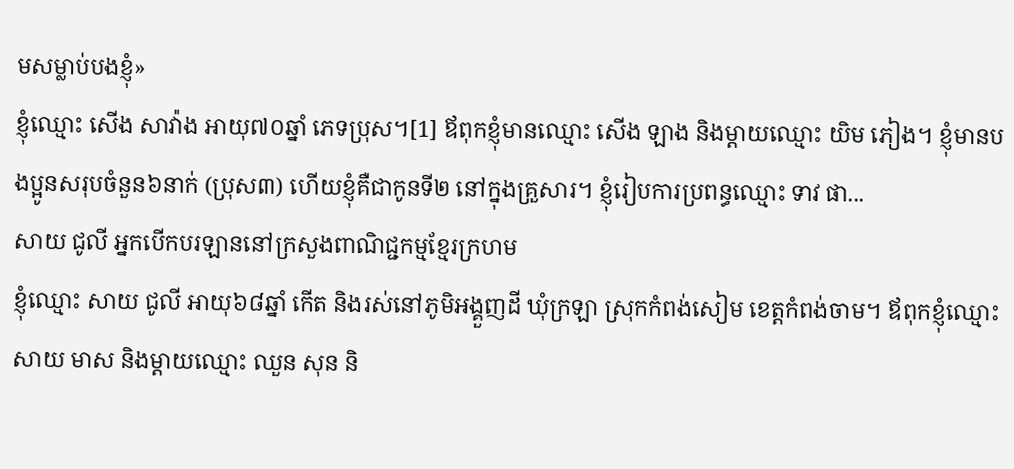មសម្លាប់បងខ្ញុំ»
ខ្ញុំឈ្មោះ សើង សាវ៉ាង អាយុ៧០ឆ្នាំ ភេទប្រុស។[1] ឪពុកខ្ញុំមានឈ្មោះ សើង ឡាង និងម្ដាយឈ្មោះ យិម ភៀង។ ខ្ញុំមានបងប្អូនសរុបចំនួន៦នាក់ (ប្រុស៣) ហើយខ្ញុំគឺជាកូនទី២ នៅក្នុងគ្រួសារ។ ខ្ញុំរៀបការប្រពន្ធឈ្មោះ ទាវ ផា...
សាយ ជូលី អ្នកបើកបរឡាននៅក្រសួងពាណិជ្ជកម្មខ្មែរក្រហម
ខ្ញុំឈ្មោះ សាយ ជូលី អាយុ៦៨ឆ្នាំ កើត និងរស់នៅភូមិអង្គួញដី ឃុំក្រឡា ស្រុកកំពង់សៀម ខេត្តកំពង់ចាម។ ឪពុកខ្ញុំឈ្មោះ សាយ មាស និងម្ដាយឈ្មោះ ឈួន សុន និ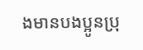ងមានបងប្អូនប្រុ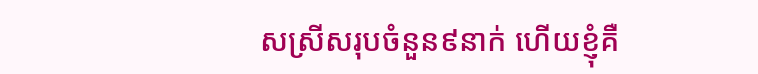សស្រីសរុបចំនួន៩នាក់ ហើយខ្ញុំគឺ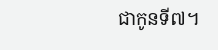ជាកូនទី៧។